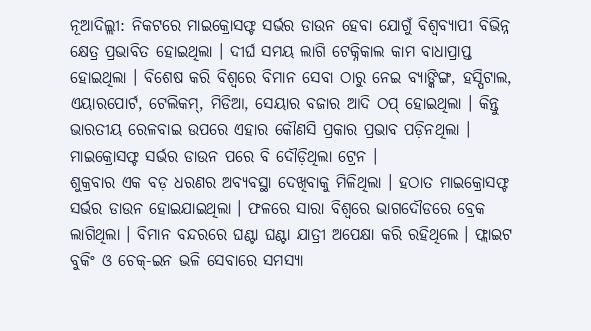ନୂଆଦିଲ୍ଲୀ: ନିକଟରେ ମାଇକ୍ରୋସଫ୍ଟ ସର୍ଭର ଡାଉନ ହେବା ଯୋଗୁଁ ବିଶ୍ବବ୍ୟାପୀ ବିଭିନ୍ନ କ୍ଷେତ୍ର ପ୍ରଭାବିତ ହୋଇଥିଲା । ଦୀର୍ଘ ସମୟ ଲାଗି ଟେକ୍ନିକାଲ କାମ ବାଧାପ୍ରାପ୍ତ ହୋଇଥିଲା । ବିଶେଷ କରି ବିଶ୍ବରେ ବିମାନ ସେବା ଠାରୁ ନେଇ ବ୍ୟାଙ୍କିଙ୍ଗ, ହସ୍ପିଟାଲ, ଏୟାରପୋର୍ଟ, ଟେଲିକମ୍, ମିଡିଆ, ସେୟାର ବଜାର ଆଦି ଠପ୍ ହୋଇଥିଲା । କିନ୍ତୁ ଭାରତୀୟ ରେଳବାଇ ଉପରେ ଏହାର କୌଣସି ପ୍ରକାର ପ୍ରଭାବ ପଡ଼ିନଥିଲା । ମାଇକ୍ରୋସଫ୍ଟ ସର୍ଭର ଡାଉନ ପରେ ବି ଦୌଡ଼ିଥିଲା ଟ୍ରେନ ।
ଶୁକ୍ରବାର ଏକ ବଡ଼ ଧରଣର ଅବ୍ୟବସ୍ଥା ଦେଖିବାକୁ ମିଳିଥିଲା । ହଠାତ ମାଇକ୍ରୋସଫ୍ଟ ସର୍ଭର ଡାଉନ ହୋଇଯାଇଥିଲା । ଫଳରେ ସାରା ବିଶ୍ବରେ ଭାଗଦୌଡରେ ବ୍ରେକ ଲାଗିଥିଲା । ବିମାନ ବନ୍ଦରରେ ଘଣ୍ଟା ଘଣ୍ଟା ଯାତ୍ରୀ ଅପେକ୍ଷା କରି ରହିଥିଲେ । ଫ୍ଲାଇଟ ବୁକିଂ ଓ ଚେକ୍-ଇନ ଭଳି ସେବାରେ ସମସ୍ୟା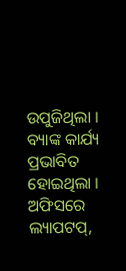ଉପୁଜିଥିଲା । ବ୍ୟାଙ୍କ କାର୍ଯ୍ୟ ପ୍ରଭାବିତ ହୋଇଥିଲା । ଅଫିସରେ ଲ୍ୟାପଟପ୍,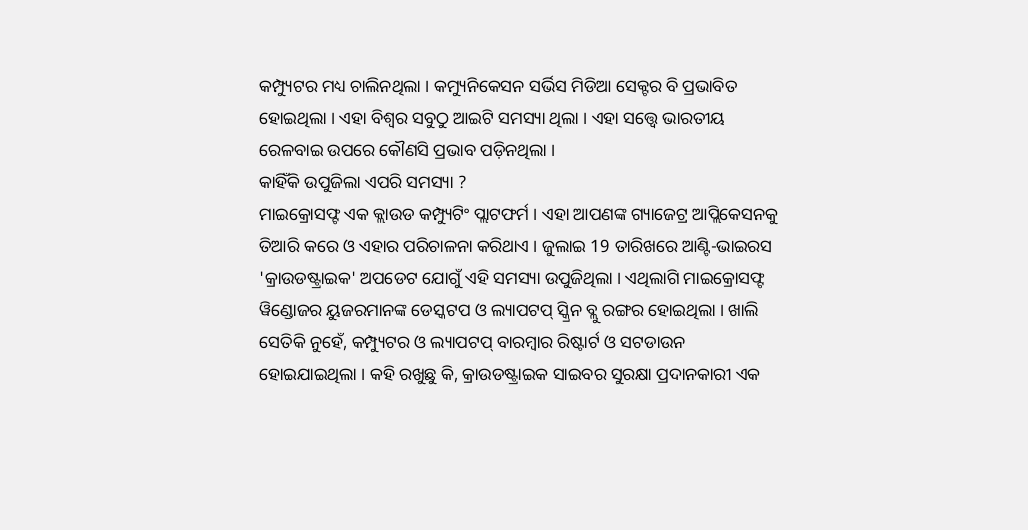କମ୍ପ୍ୟୁଟର ମଧ୍ୟ ଚାଲିନଥିଲା । କମ୍ୟୁନିକେସନ ସର୍ଭିସ ମିଡିଆ ସେକ୍ଟର ବି ପ୍ରଭାବିତ ହୋଇଥିଲା । ଏହା ବିଶ୍ବର ସବୁଠୁ ଆଇଟି ସମସ୍ୟା ଥିଲା । ଏହା ସତ୍ତ୍ବେ ଭାରତୀୟ ରେଳବାଇ ଉପରେ କୌଣସି ପ୍ରଭାବ ପଡ଼ିନଥିଲା ।
କାହିଁକି ଉପୁଜିଲା ଏପରି ସମସ୍ୟା ?
ମାଇକ୍ରୋସଫ୍ଟ ଏକ କ୍ଲାଉଡ କମ୍ପ୍ୟୁଟିଂ ପ୍ଲାଟଫର୍ମ । ଏହା ଆପଣଙ୍କ ଗ୍ୟାଜେଟ୍ର ଆପ୍ଲିକେସନକୁ ତିଆରି କରେ ଓ ଏହାର ପରିଚାଳନା କରିଥାଏ । ଜୁଲାଇ 19 ତାରିଖରେ ଆଣ୍ଟି-ଭାଇରସ 'କ୍ରାଉଡଷ୍ଟ୍ରାଇକ' ଅପଡେଟ ଯୋଗୁଁ ଏହି ସମସ୍ୟା ଉପୁଜିଥିଲା । ଏଥିଲାଗି ମାଇକ୍ରୋସଫ୍ଟ ୱିଣ୍ଡୋଜର ୟୁଜରମାନଙ୍କ ଡେସ୍କଟପ ଓ ଲ୍ୟାପଟପ୍ ସ୍କ୍ରିନ ବ୍ଲୁ ରଙ୍ଗର ହୋଇଥିଲା । ଖାଲି ସେତିକି ନୁହେଁ, କମ୍ପ୍ୟୁଟର ଓ ଲ୍ୟାପଟପ୍ ବାରମ୍ବାର ରିଷ୍ଟାର୍ଟ ଓ ସଟଡାଉନ ହୋଇଯାଇଥିଲା । କହି ରଖୁଛୁ କି, କ୍ରାଉଡଷ୍ଟ୍ରାଇକ ସାଇବର ସୁରକ୍ଷା ପ୍ରଦାନକାରୀ ଏକ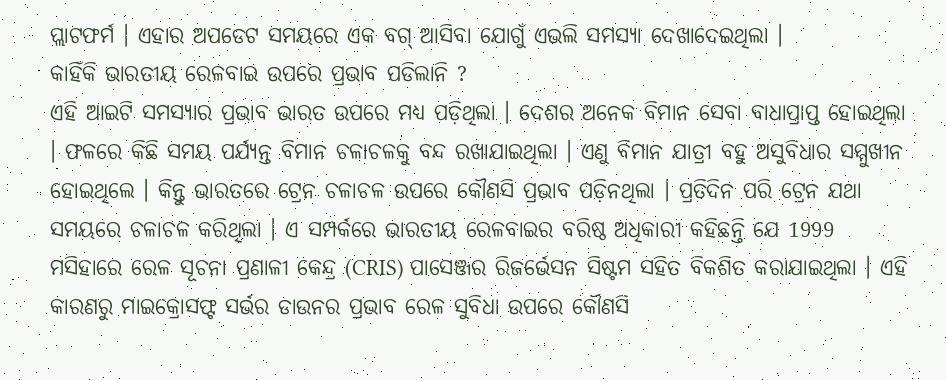ପ୍ଲାଟଫର୍ମ । ଏହାର ଅପଡେଟ ସମୟରେ ଏକ ବଗ୍ ଆସିବା ଯୋଗୁଁ ଏଭଲି ସମସ୍ୟା ଦେଖାଦେଇଥିଲା ।
କାହିଁକି ଭାରତୀୟ ରେଳବାଇ ଉପରେ ପ୍ରଭାବ ପଡିଲାନି ?
ଏହି ଆଇଟି ସମସ୍ୟାର ପ୍ରଭାବ ଭାରତ ଉପରେ ମଧ୍ୟ ପଡ଼ିଥିଲା । ଦେଶର ଅନେକ ବିମାନ ସେବା ବାଧାପ୍ରାପ୍ତ ହୋଇଥିଲା । ଫଳରେ କିଛି ସମୟ ପର୍ଯ୍ୟନ୍ତ ବିମାନ ଚଳାଚଳକୁ ବନ୍ଦ ରଖାଯାଇଥିଲା । ଏଣୁ ବିମାନ ଯାତ୍ରୀ ବହୁ ଅସୁବିଧାର ସମ୍ମୁଖୀନ ହୋଇଥିଲେ । କିନ୍ତୁ ଭାରତରେ ଟ୍ରେନ ଚଳାଚଳ ଉପରେ କୌଣସି ପ୍ରଭାବ ପଡ଼ିନଥିଲା । ପ୍ରତିଦିନ ପରି ଟ୍ରେନ ଯଥା ସମୟରେ ଚଳାଚଳ କରିଥିଲା । ଏ ସମ୍ପର୍କରେ ଭାରତୀୟ ରେଳବାଇର ବରିଷ୍ଠ ଅଧିକାରୀ କହିଛନ୍ତି ଯେ 1999 ମସିହାରେ ରେଳ ସୂଚନା ପ୍ରଣାଳୀ କେନ୍ଦ୍ର (CRIS) ପାସେଞ୍ଜର ରିଜର୍ଭେସନ ସିଷ୍ଟମ ସହିତ ବିକଶିତ କରାଯାଇଥିଲା । ଏହି କାରଣରୁ ମାଇକ୍ରୋସଫ୍ଟ ସର୍ଭର ଡାଉନର ପ୍ରଭାବ ରେଳ ସୁବିଧା ଉପରେ କୌଣସି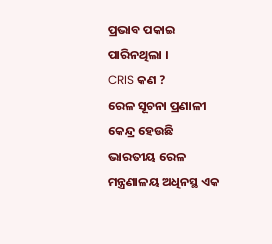ପ୍ରଭାବ ପକାଇ ପାରିନଥିଲା ।
CRIS କଣ ?
ରେଳ ସୂଚନା ପ୍ରଣାଳୀ କେନ୍ଦ୍ର ହେଉଛି ଭାରତୀୟ ରେଳ ମନ୍ତ୍ରଣାଳୟ ଅଧିନସ୍ଥ ଏକ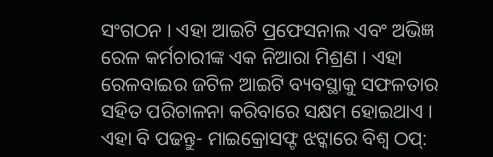ସଂଗଠନ । ଏହା ଆଇଟି ପ୍ରଫେସନାଲ ଏବଂ ଅଭିଜ୍ଞ ରେଳ କର୍ମଚାରୀଙ୍କ ଏକ ନିଆରା ମିଶ୍ରଣ । ଏହା ରେଳବାଇର ଜଟିଳ ଆଇଟି ବ୍ୟବସ୍ଥାକୁ ସଫଳତାର ସହିତ ପରିଚାଳନା କରିବାରେ ସକ୍ଷମ ହୋଇଥାଏ ।
ଏହା ବି ପଢନ୍ତୁ- ମାଇକ୍ରୋସଫ୍ଟ ଝଟ୍କାରେ ବିଶ୍ବ ଠପ୍: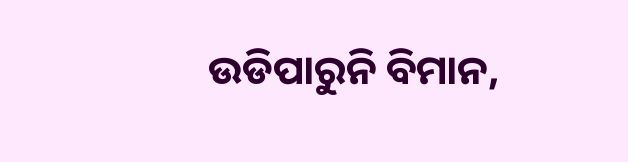ଉଡିପାରୁନି ବିମାନ,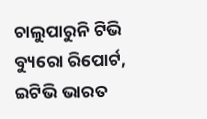ଚାଲୁପାରୁନି ଟିଭି
ବ୍ୟୁରୋ ରିପୋର୍ଟ, ଇଟିଭି ଭାରତ